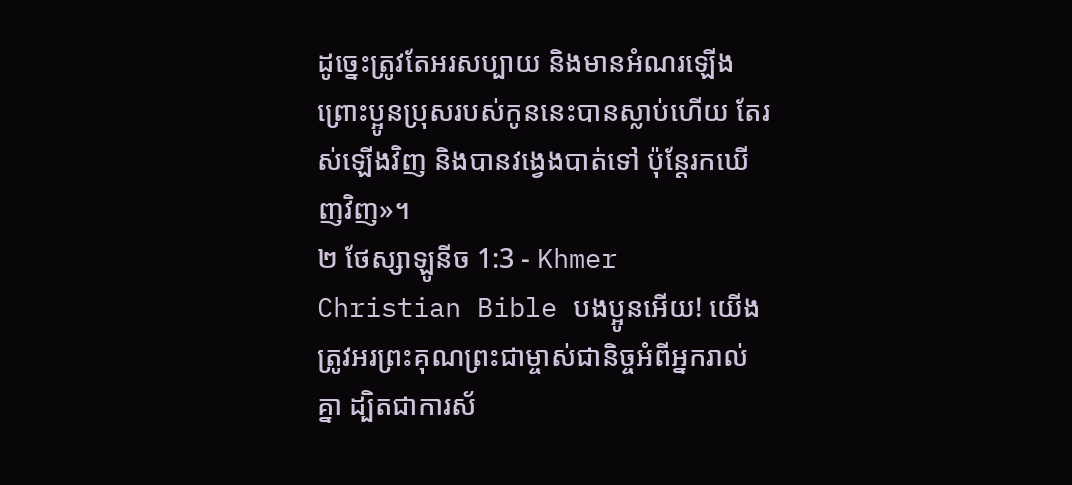ដូច្នេះត្រូវតែអរសប្បាយ និងមានអំណរឡើង ព្រោះប្អូនប្រុសរបស់កូននេះបានស្លាប់ហើយ តែរស់ឡើងវិញ និងបានវង្វេងបាត់ទៅ ប៉ុន្ដែរកឃើញវិញ»។
២ ថែស្សាឡូនីច 1:3 - Khmer Christian Bible បងប្អូនអើយ! យើងត្រូវអរព្រះគុណព្រះជាម្ចាស់ជានិច្ចអំពីអ្នករាល់គ្នា ដ្បិតជាការស័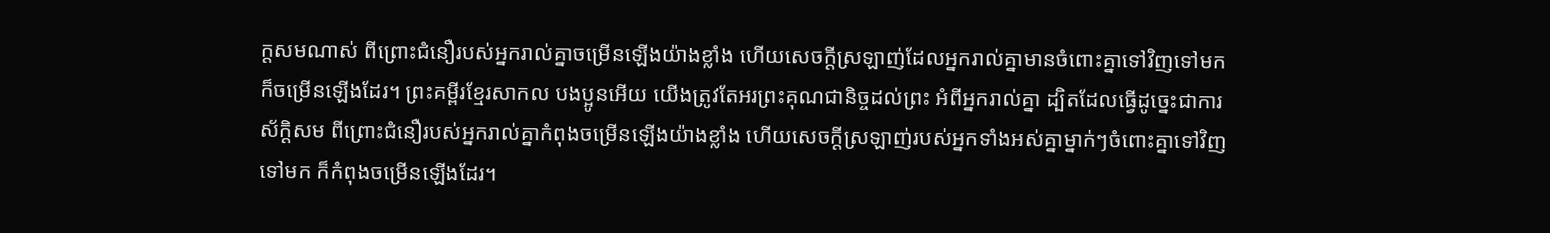ក្តសមណាស់ ពីព្រោះជំនឿរបស់អ្នករាល់គ្នាចម្រើនឡើងយ៉ាងខ្លាំង ហើយសេចក្ដីស្រឡាញ់ដែលអ្នករាល់គ្នាមានចំពោះគ្នាទៅវិញទៅមក ក៏ចម្រើនឡើងដែរ។ ព្រះគម្ពីរខ្មែរសាកល បងប្អូនអើយ យើងត្រូវតែអរព្រះគុណជានិច្ចដល់ព្រះ អំពីអ្នករាល់គ្នា ដ្បិតដែលធ្វើដូច្នេះជាការស័ក្ដិសម ពីព្រោះជំនឿរបស់អ្នករាល់គ្នាកំពុងចម្រើនឡើងយ៉ាងខ្លាំង ហើយសេចក្ដីស្រឡាញ់របស់អ្នកទាំងអស់គ្នាម្នាក់ៗចំពោះគ្នាទៅវិញទៅមក ក៏កំពុងចម្រើនឡើងដែរ។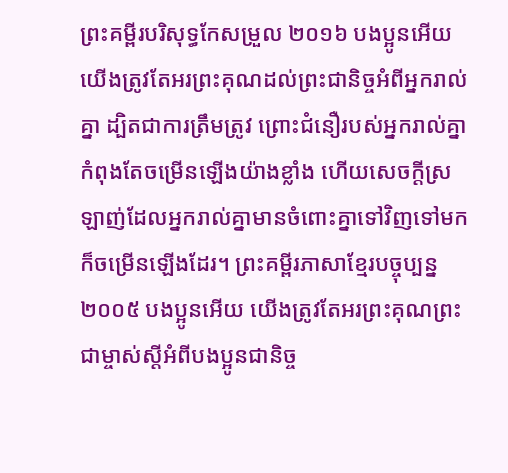ព្រះគម្ពីរបរិសុទ្ធកែសម្រួល ២០១៦ បងប្អូនអើយ យើងត្រូវតែអរព្រះគុណដល់ព្រះជានិច្ចអំពីអ្នករាល់គ្នា ដ្បិតជាការត្រឹមត្រូវ ព្រោះជំនឿរបស់អ្នករាល់គ្នាកំពុងតែចម្រើនឡើងយ៉ាងខ្លាំង ហើយសេចក្ដីស្រឡាញ់ដែលអ្នករាល់គ្នាមានចំពោះគ្នាទៅវិញទៅមក ក៏ចម្រើនឡើងដែរ។ ព្រះគម្ពីរភាសាខ្មែរបច្ចុប្បន្ន ២០០៥ បងប្អូនអើយ យើងត្រូវតែអរព្រះគុណព្រះជាម្ចាស់ស្ដីអំពីបងប្អូនជានិច្ច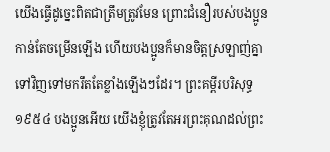យើងធ្វើដូច្នេះពិតជាត្រឹមត្រូវមែន ព្រោះជំនឿរបស់បងប្អូនកាន់តែចម្រើនឡើង ហើយបងប្អូនក៏មានចិត្តស្រឡាញ់គ្នាទៅវិញទៅមករឹតតែខ្លាំងឡើងៗដែរ។ ព្រះគម្ពីរបរិសុទ្ធ ១៩៥៤ បងប្អូនអើយ យើងខ្ញុំត្រូវតែអរព្រះគុណដល់ព្រះ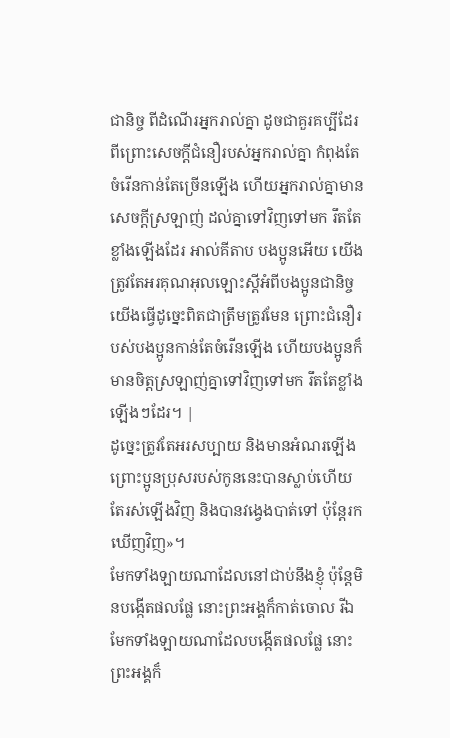ជានិច្ច ពីដំណើរអ្នករាល់គ្នា ដូចជាគួរគប្បីដែរ ពីព្រោះសេចក្ដីជំនឿរបស់អ្នករាល់គ្នា កំពុងតែចំរើនកាន់តែច្រើនឡើង ហើយអ្នករាល់គ្នាមានសេចក្ដីស្រឡាញ់ ដល់គ្នាទៅវិញទៅមក រឹតតែខ្លាំងឡើងដែរ អាល់គីតាប បងប្អូនអើយ យើងត្រូវតែអរគុណអុលឡោះស្ដីអំពីបងប្អូនជានិច្ច យើងធ្វើដូច្នេះពិតជាត្រឹមត្រូវមែន ព្រោះជំនឿរបស់បងប្អូនកាន់តែចំរើនឡើង ហើយបងប្អូនក៏មានចិត្ដស្រឡាញ់គ្នាទៅវិញទៅមក រឹតតែខ្លាំងឡើងៗដែរ។ |
ដូច្នេះត្រូវតែអរសប្បាយ និងមានអំណរឡើង ព្រោះប្អូនប្រុសរបស់កូននេះបានស្លាប់ហើយ តែរស់ឡើងវិញ និងបានវង្វេងបាត់ទៅ ប៉ុន្ដែរកឃើញវិញ»។
មែកទាំងឡាយណាដែលនៅជាប់នឹងខ្ញុំ ប៉ុន្ដែមិនបង្កើតផលផ្លែ នោះព្រះអង្គក៏កាត់ចោល រីឯមែកទាំងឡាយណាដែលបង្កើតផលផ្លែ នោះព្រះអង្គក៏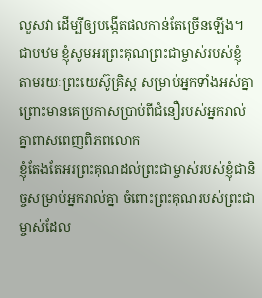លួសវា ដើម្បីឲ្យបង្កើតផលកាន់តែច្រើនឡើង។
ជាបឋម ខ្ញុំសូមអរព្រះគុណព្រះជាម្ចាស់របស់ខ្ញុំ តាមរយៈព្រះយេស៊ូគ្រិស្ដ សម្រាប់អ្នកទាំងអស់គ្នា ព្រោះមានគេប្រកាសប្រាប់ពីជំនឿរបស់អ្នករាល់គ្នាពាសពេញពិភពលោក
ខ្ញុំតែងតែអរព្រះគុណដល់ព្រះជាម្ចាស់របស់ខ្ញុំជានិច្ចសម្រាប់អ្នករាល់គ្នា ចំពោះព្រះគុណរបស់ព្រះជាម្ចាស់ដែល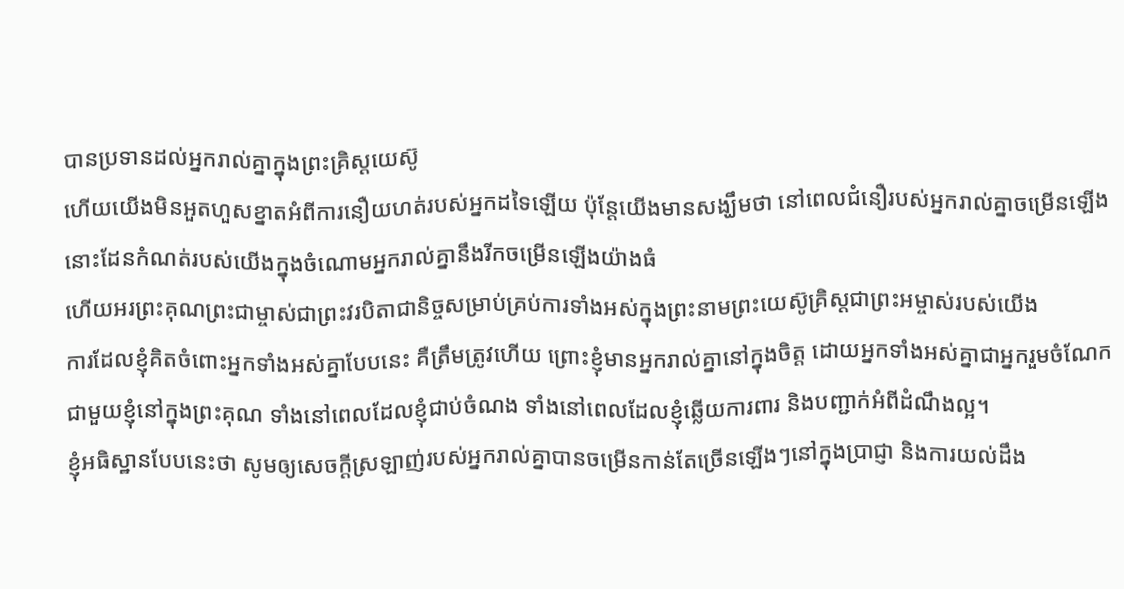បានប្រទានដល់អ្នករាល់គ្នាក្នុងព្រះគ្រិស្ដយេស៊ូ
ហើយយើងមិនអួតហួសខ្នាតអំពីការនឿយហត់របស់អ្នកដទៃឡើយ ប៉ុន្ដែយើងមានសង្ឃឹមថា នៅពេលជំនឿរបស់អ្នករាល់គ្នាចម្រើនឡើង នោះដែនកំណត់របស់យើងក្នុងចំណោមអ្នករាល់គ្នានឹងរីកចម្រើនឡើងយ៉ាងធំ
ហើយអរព្រះគុណព្រះជាម្ចាស់ជាព្រះវរបិតាជានិច្ចសម្រាប់គ្រប់ការទាំងអស់ក្នុងព្រះនាមព្រះយេស៊ូគ្រិស្ដជាព្រះអម្ចាស់របស់យើង
ការដែលខ្ញុំគិតចំពោះអ្នកទាំងអស់គ្នាបែបនេះ គឺត្រឹមត្រូវហើយ ព្រោះខ្ញុំមានអ្នករាល់គ្នានៅក្នុងចិត្ត ដោយអ្នកទាំងអស់គ្នាជាអ្នករួមចំណែកជាមួយខ្ញុំនៅក្នុងព្រះគុណ ទាំងនៅពេលដែលខ្ញុំជាប់ចំណង ទាំងនៅពេលដែលខ្ញុំឆ្លើយការពារ និងបញ្ជាក់អំពីដំណឹងល្អ។
ខ្ញុំអធិស្ឋានបែបនេះថា សូមឲ្យសេចក្ដីស្រឡាញ់របស់អ្នករាល់គ្នាបានចម្រើនកាន់តែច្រើនឡើងៗនៅក្នុងប្រាជ្ញា និងការយល់ដឹង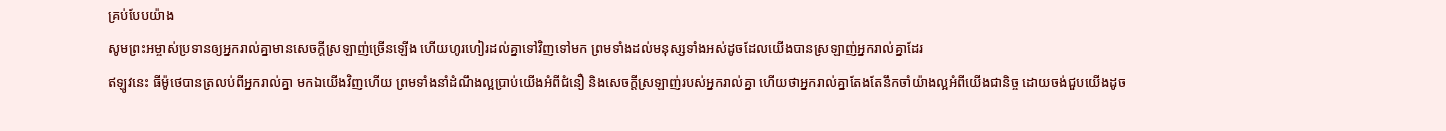គ្រប់បែបយ៉ាង
សូមព្រះអម្ចាស់ប្រទានឲ្យអ្នករាល់គ្នាមានសេចក្ដីស្រឡាញ់ច្រើនឡើង ហើយហូរហៀរដល់គ្នាទៅវិញទៅមក ព្រមទាំងដល់មនុស្សទាំងអស់ដូចដែលយើងបានស្រឡាញ់អ្នករាល់គ្នាដែរ
ឥឡូវនេះ ធីម៉ូថេបានត្រលប់ពីអ្នករាល់គ្នា មកឯយើងវិញហើយ ព្រមទាំងនាំដំណឹងល្អប្រាប់យើងអំពីជំនឿ និងសេចក្ដីស្រឡាញ់របស់អ្នករាល់គ្នា ហើយថាអ្នករាល់គ្នាតែងតែនឹកចាំយ៉ាងល្អអំពីយើងជានិច្ច ដោយចង់ជួបយើងដូច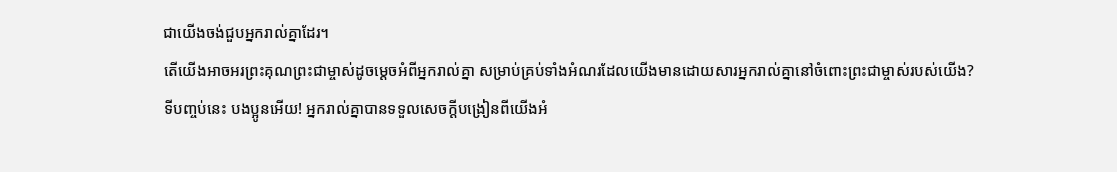ជាយើងចង់ជួបអ្នករាល់គ្នាដែរ។
តើយើងអាចអរព្រះគុណព្រះជាម្ចាស់ដូចម្ដេចអំពីអ្នករាល់គ្នា សម្រាប់គ្រប់ទាំងអំណរដែលយើងមានដោយសារអ្នករាល់គ្នានៅចំពោះព្រះជាម្ចាស់របស់យើង?
ទីបញ្ចប់នេះ បងប្អូនអើយ! អ្នករាល់គ្នាបានទទួលសេចក្ដីបង្រៀនពីយើងអំ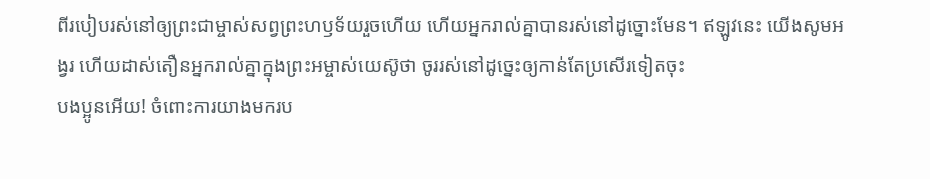ពីរបៀបរស់នៅឲ្យព្រះជាម្ចាស់សព្វព្រះហឫទ័យរួចហើយ ហើយអ្នករាល់គ្នាបានរស់នៅដូច្នោះមែន។ ឥឡូវនេះ យើងសូមអង្វរ ហើយដាស់តឿនអ្នករាល់គ្នាក្នុងព្រះអម្ចាស់យេស៊ូថា ចូររស់នៅដូច្នេះឲ្យកាន់តែប្រសើរទៀតចុះ
បងប្អូនអើយ! ចំពោះការយាងមករប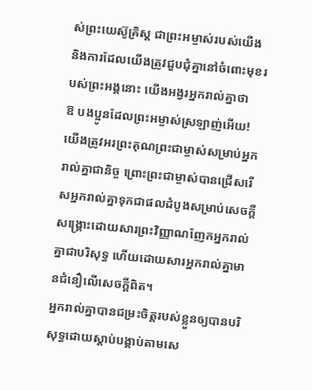ស់ព្រះយេស៊ូគ្រិស្ដ ជាព្រះអម្ចាស់របស់យើង និងការដែលយើងត្រូវជួបជុំគ្នានៅចំពោះមុខរបស់ព្រះអង្គនោះ យើងអង្វរអ្នករាល់គ្នាថា
ឱ បងប្អូនដែលព្រះអម្ចាស់ស្រឡាញ់អើយ! យើងត្រូវអរព្រះគុណព្រះជាម្ចាស់សម្រាប់អ្នករាល់គ្នាជានិច្ច ព្រោះព្រះជាម្ចាស់បានជ្រើសរើសអ្នករាល់គ្នាទុកជាផលដំបូងសម្រាប់សេចក្ដីសង្គ្រោះដោយសារព្រះវិញ្ញាណញែកអ្នករាល់គ្នាជាបរិសុទ្ធ ហើយដោយសារអ្នករាល់គ្នាមានជំនឿលើសេចក្ដីពិត។
អ្នករាល់គ្នាបានជម្រះចិត្ដរបស់ខ្លួនឲ្យបានបរិសុទ្ធដោយស្ដាប់បង្គាប់តាមសេ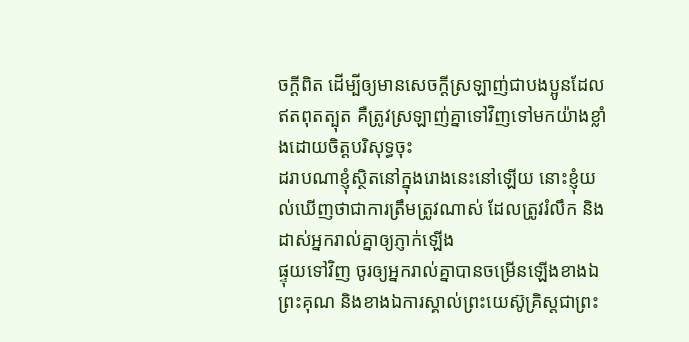ចក្ដីពិត ដើម្បីឲ្យមានសេចក្ដីស្រឡាញ់ជាបងប្អូនដែលឥតពុតត្បុត គឺត្រូវស្រឡាញ់គ្នាទៅវិញទៅមកយ៉ាងខ្លាំងដោយចិត្ដបរិសុទ្ធចុះ
ដរាបណាខ្ញុំស្ថិតនៅក្នុងរោងនេះនៅឡើយ នោះខ្ញុំយល់ឃើញថាជាការត្រឹមត្រូវណាស់ ដែលត្រូវរំលឹក និងដាស់អ្នករាល់គ្នាឲ្យភ្ញាក់ឡើង
ផ្ទុយទៅវិញ ចូរឲ្យអ្នករាល់គ្នាបានចម្រើនឡើងខាងឯព្រះគុណ និងខាងឯការស្គាល់ព្រះយេស៊ូគ្រិស្ដជាព្រះ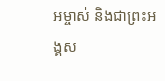អម្ចាស់ និងជាព្រះអង្គស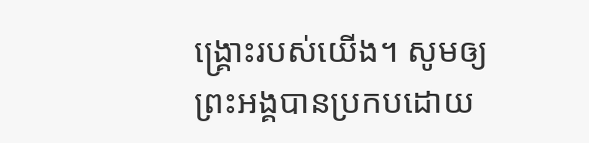ង្គ្រោះរបស់យើង។ សូមឲ្យព្រះអង្គបានប្រកបដោយ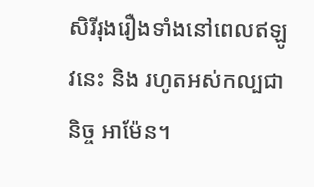សិរីរុងរឿងទាំងនៅពេលឥឡូវនេះ និង រហូតអស់កល្បជានិច្ច អាម៉ែន។